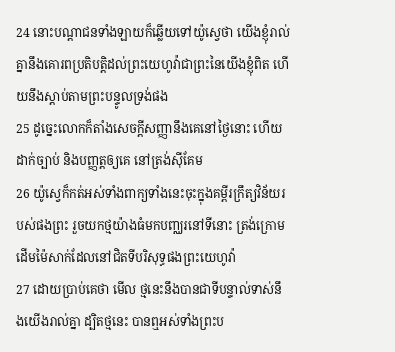24 នោះបណ្តាជនទាំងឡាយក៏ឆ្លើយទៅយ៉ូស្វេថា យើងខ្ញុំរាល់គ្នានឹងគោរពប្រតិបត្តិដល់ព្រះយេហូវ៉ាជាព្រះនៃយើងខ្ញុំពិត ហើយនឹងស្តាប់តាមព្រះបន្ទូលទ្រង់ផង
25 ដូច្នេះលោកក៏តាំងសេចក្ដីសញ្ញានឹងគេនៅថ្ងៃនោះ ហើយដាក់ច្បាប់ និងបញ្ញត្តឲ្យគេ នៅត្រង់ស៊ីគែម
26 យ៉ូស្វេក៏កត់អស់ទាំងពាក្យទាំងនេះចុះក្នុងគម្ពីរក្រឹត្យវិន័យរបស់ផងព្រះ រួចយកថ្មយ៉ាងធំមកបញ្ឈរនៅទីនោះ ត្រង់ក្រោមដើមម៉ៃសាក់ដែលនៅជិតទីបរិសុទ្ធផងព្រះយេហូវ៉ា
27 ដោយប្រាប់គេថា មើល ថ្មនេះនឹងបានជាទីបន្ទាល់ទាស់នឹងយើងរាល់គ្នា ដ្បិតថ្មនេះ បានឮអស់ទាំងព្រះប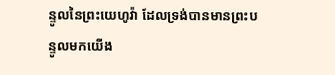ន្ទូលនៃព្រះយេហូវ៉ា ដែលទ្រង់បានមានព្រះបន្ទូលមកយើង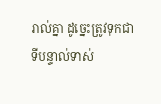រាល់គ្នា ដូច្នេះត្រូវទុកជាទីបន្ទាល់ទាស់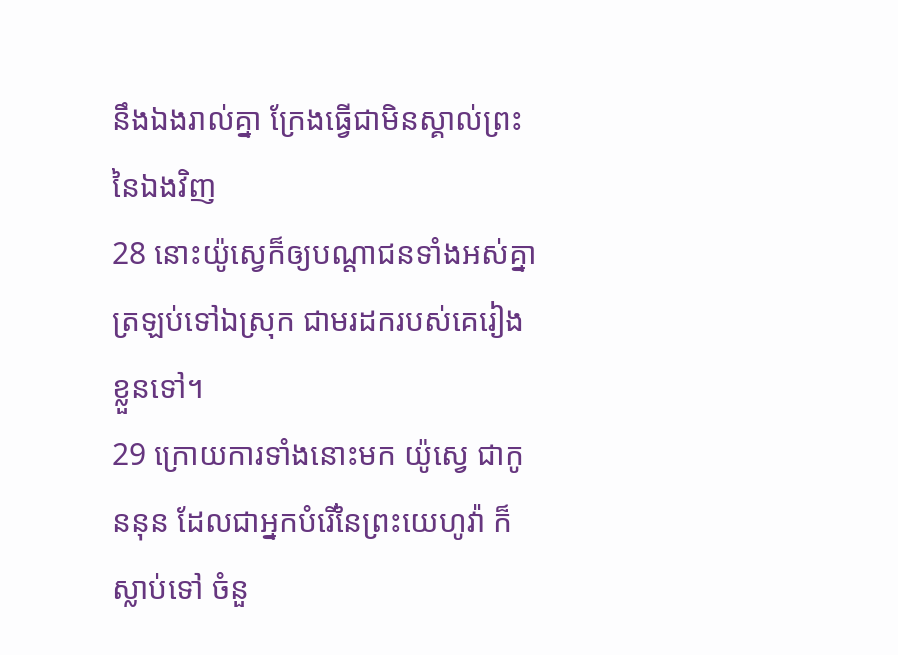នឹងឯងរាល់គ្នា ក្រែងធ្វើជាមិនស្គាល់ព្រះនៃឯងវិញ
28 នោះយ៉ូស្វេក៏ឲ្យបណ្តាជនទាំងអស់គ្នា ត្រឡប់ទៅឯស្រុក ជាមរដករបស់គេរៀងខ្លួនទៅ។
29 ក្រោយការទាំងនោះមក យ៉ូស្វេ ជាកូននុន ដែលជាអ្នកបំរើនៃព្រះយេហូវ៉ា ក៏ស្លាប់ទៅ ចំនួ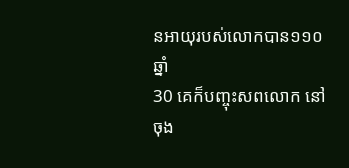នអាយុរបស់លោកបាន១១០ឆ្នាំ
30 គេក៏បញ្ចុះសពលោក នៅចុង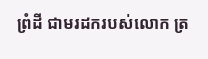ព្រំដី ជាមរដករបស់លោក ត្រ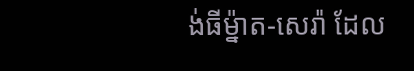ង់ធីម៉្នាត-សេរ៉ា ដែល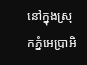នៅក្នុងស្រុកភ្នំអេប្រាអិ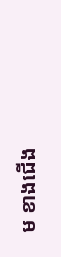ម ខាងជើង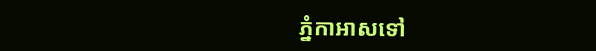ភ្នំកាអាសទៅ